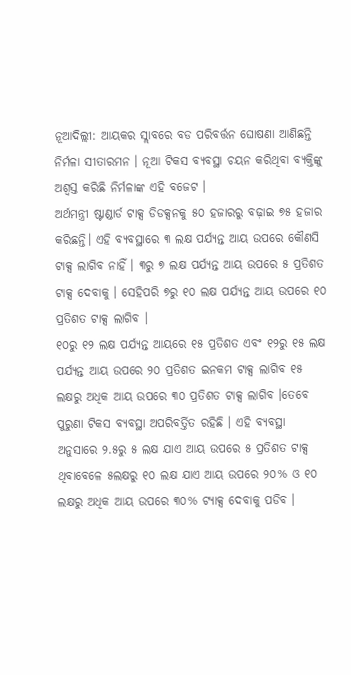ନୂଆଦିଲ୍ଲୀ: ଆୟକର ସ୍ଲାବରେ ବଡ ପରିବର୍ତ୍ତନ ଘୋଷଣା ଆଣିଛନ୍ତି ନିର୍ମଳା ସୀତାରମନ । ନୂଆ ଟିକସ ବ୍ୟବସ୍ଥା ଚୟନ କରିଥିବା ବ୍ୟକ୍ତିଙ୍କୁ ଅଶ୍ବସ୍ତ କରିଛି ନିର୍ମଳାଙ୍କ ଏହି ବଜେଟ ।
ଅର୍ଥମନ୍ତ୍ରୀ ଷ୍ଟାଣ୍ଡାର୍ଡ ଟାକ୍ସ ଡିଡକ୍ସନକୁ ୫୦ ହଜାରରୁ ବଢ଼ାଇ ୭୫ ହଜାର କରିଛନ୍ତି। ଏହି ବ୍ୟବସ୍ଥାରେ ୩ ଲକ୍ଷ ପର୍ଯ୍ୟନ୍ତ ଆୟ ଉପରେ କୌଣସି ଟାକ୍ସ ଲାଗିବ ନାହିଁ । ୩ରୁ ୭ ଲକ୍ଷ ପର୍ଯ୍ୟନ୍ତ ଆୟ ଉପରେ ୫ ପ୍ରତିଶତ ଟାକ୍ସ ଦେବାକୁ । ସେହିପରି ୭ରୁ ୧୦ ଲକ୍ଷ ପର୍ଯ୍ୟନ୍ତ ଆୟ ଉପରେ ୧୦ ପ୍ରତିଶତ ଟାକ୍ସ ଲାଗିବ ।
୧୦ରୁ ୧୨ ଲକ୍ଷ ପର୍ଯ୍ୟନ୍ତ ଆୟରେ ୧୫ ପ୍ରତିଶତ ଏବଂ ୧୨ରୁ ୧୫ ଲକ୍ଷ ପର୍ଯ୍ୟନ୍ତ ଆୟ ଉପରେ ୨୦ ପ୍ରତିଶତ ଇନକମ ଟାକ୍ସ ଲାଗିବ ୧୫ ଲକ୍ଷରୁ ଅଧିକ ଆୟ ଉପରେ ୩୦ ପ୍ରତିଶତ ଟାକ୍ସ ଲାଗିବ ।ତେବେ ପୁରୁଣା ଟିକସ ବ୍ୟବସ୍ଥା ଅପରିବର୍ତ୍ତିତ ରହିଛି । ଏହି ବ୍ୟବସ୍ଥା ଅନୁସାରେ ୨.୫ରୁ ୫ ଲକ୍ଷ ଯାଏ ଆୟ ଉପରେ ୫ ପ୍ରତିଶତ ଟାକ୍ସ ଥିବାବେଳେ ୫ଲକ୍ଷରୁ ୧୦ ଲକ୍ଷ ଯାଏ ଆୟ ଉପରେ ୨୦% ଓ ୧୦ ଲକ୍ଷରୁ ଅଧିକ ଆୟ ଉପରେ ୩୦% ଟ୍ୟାକ୍ସ ଦେବାକୁ ପଡିବ ।